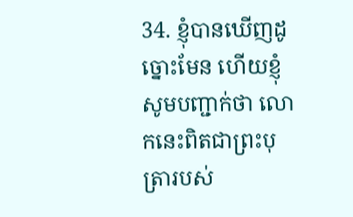34. ខ្ញុំបានឃើញដូច្នោះមែន ហើយខ្ញុំសូមបញ្ជាក់ថា លោកនេះពិតជាព្រះបុត្រារបស់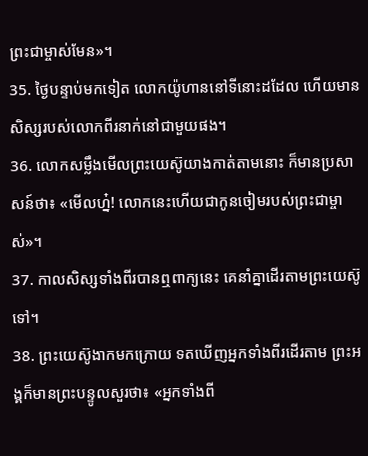ព្រះជាម្ចាស់មែន»។
35. ថ្ងៃបន្ទាប់មកទៀត លោកយ៉ូហាននៅទីនោះដដែល ហើយមានសិស្សរបស់លោកពីរនាក់នៅជាមួយផង។
36. លោកសម្លឹងមើលព្រះយេស៊ូយាងកាត់តាមនោះ ក៏មានប្រសាសន៍ថា៖ «មើលហ្ន៎! លោកនេះហើយជាកូនចៀមរបស់ព្រះជាម្ចាស់»។
37. កាលសិស្សទាំងពីរបានឮពាក្យនេះ គេនាំគ្នាដើរតាមព្រះយេស៊ូទៅ។
38. ព្រះយេស៊ូងាកមកក្រោយ ទតឃើញអ្នកទាំងពីរដើរតាម ព្រះអង្គក៏មានព្រះបន្ទូលសួរថា៖ «អ្នកទាំងពី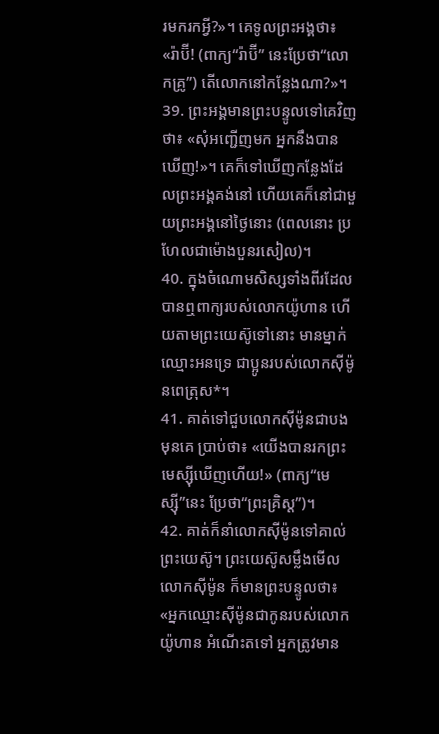រមករកអ្វី?»។ គេទូលព្រះអង្គថា៖ «រ៉ាប៊ី! (ពាក្យ“រ៉ាប៊ី” នេះប្រែថា“លោកគ្រូ”) តើលោកនៅកន្លែងណា?»។
39. ព្រះអង្គមានព្រះបន្ទូលទៅគេវិញថា៖ «សុំអញ្ជើញមក អ្នកនឹងបានឃើញ!»។ គេក៏ទៅឃើញកន្លែងដែលព្រះអង្គគង់នៅ ហើយគេក៏នៅជាមួយព្រះអង្គនៅថ្ងៃនោះ (ពេលនោះ ប្រហែលជាម៉ោងបួនរសៀល)។
40. ក្នុងចំណោមសិស្សទាំងពីរដែលបានឮពាក្យរបស់លោកយ៉ូហាន ហើយតាមព្រះយេស៊ូទៅនោះ មានម្នាក់ឈ្មោះអនទ្រេ ជាប្អូនរបស់លោកស៊ីម៉ូនពេត្រុស*។
41. គាត់ទៅជួបលោកស៊ីម៉ូនជាបងមុនគេ ប្រាប់ថា៖ «យើងបានរកព្រះមេស្ស៊ីឃើញហើយ!» (ពាក្យ“មេស្ស៊ី”នេះ ប្រែថា“ព្រះគ្រិស្ដ”)។
42. គាត់ក៏នាំលោកស៊ីម៉ូនទៅគាល់ព្រះយេស៊ូ។ ព្រះយេស៊ូសម្លឹងមើលលោកស៊ីម៉ូន ក៏មានព្រះបន្ទូលថា៖ «អ្នកឈ្មោះស៊ីម៉ូនជាកូនរបស់លោកយ៉ូហាន អំណើះតទៅ អ្នកត្រូវមាន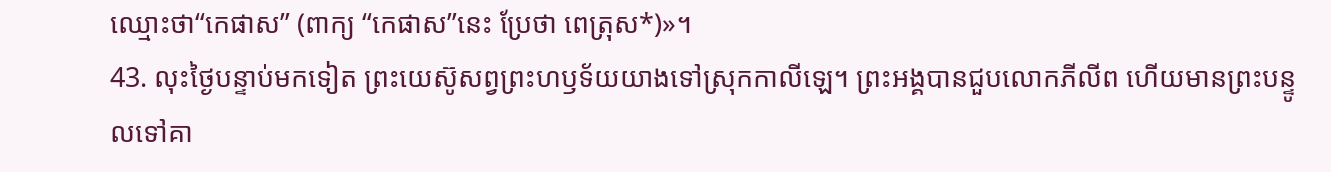ឈ្មោះថា“កេផាស” (ពាក្យ “កេផាស”នេះ ប្រែថា ពេត្រុស*)»។
43. លុះថ្ងៃបន្ទាប់មកទៀត ព្រះយេស៊ូសព្វព្រះហឫទ័យយាងទៅស្រុកកាលីឡេ។ ព្រះអង្គបានជួបលោកភីលីព ហើយមានព្រះបន្ទូលទៅគា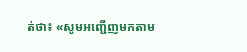ត់ថា៖ «សូមអញ្ជើញមកតាម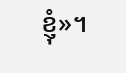ខ្ញុំ»។